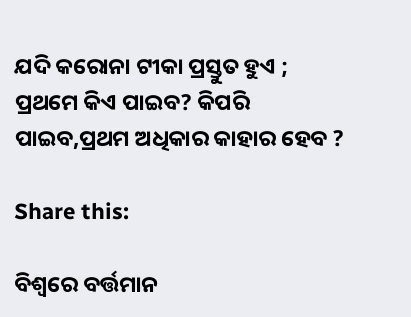ଯଦି କରୋନା ଟୀକା ପ୍ରସ୍ତୁତ ହୁଏ ; ପ୍ରଥମେ କିଏ ପାଇବ? କିପରି ପାଇବ,ପ୍ରଥମ ଅଧିକାର କାହାର ହେବ ?

Share this:

ବିଶ୍ଵରେ ବର୍ତ୍ତମାନ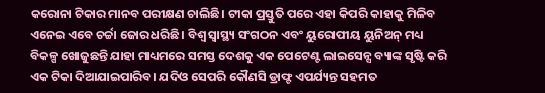କରୋନା ଟିକାର ମାନବ ପରୀକ୍ଷଣ ଚାଲିଛି। ଟୀକା ପ୍ରସ୍ତୁତି ପରେ ଏହା କିପରି କାହାକୁ ମିଳିବ ଏନେଇ ଏବେ ଚର୍ଚ୍ଚା ଜୋର ଧରିଛି। ବିଶ୍ୱ ସ୍ୱାସ୍ଥ୍ୟ ସଂଗଠନ ଏବଂ ୟୁରୋପୀୟ ୟୁନିଅନ୍ ମଧ୍ୟ ବିକଳ୍ପ ଖୋଜୁଛନ୍ତି ଯାହା ମାଧ୍ୟମରେ ସମସ୍ତ ଦେଶକୁ ଏକ ପେଟେଣ୍ଟ ଲାଇସେନ୍ସ ବ୍ୟାଙ୍କ ସୃଷ୍ଟି କରି ଏକ ଟିକା ଦିଆଯାଇପାରିବ। ଯଦିଓ ସେପରି କୌଣସି ଡ୍ରାଫ୍ଟ ଏପର୍ଯ୍ୟନ୍ତ ସହମତ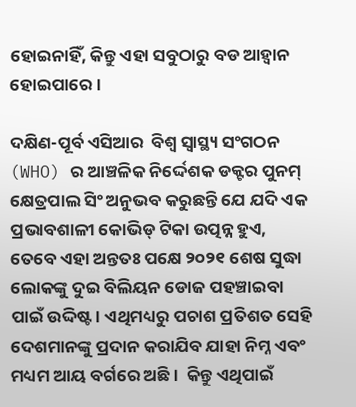ହୋଇନାହିଁ, କିନ୍ତୁ ଏହା ସବୁଠାରୁ ବଡ ଆହ୍ଵାନ ହୋଇପାରେ।

ଦକ୍ଷିଣ-ପୂର୍ବ ଏସିଆର  ବିଶ୍ଵ ସ୍ୱାସ୍ଥ୍ୟ ସଂଗଠନ (WHO) ର ଆଞ୍ଚଳିକ ନିର୍ଦ୍ଦେଶକ ଡକ୍ଟର ପୁନମ୍ କ୍ଷେତ୍ରପାଲ ସିଂ ଅନୁଭବ କରୁଛନ୍ତି ଯେ ଯଦି ଏକ ପ୍ରଭାବଶାଳୀ କୋଭିଡ୍ ଟିକା ଉତ୍ପନ୍ନ ହୁଏ, ତେବେ ଏହା ଅନ୍ତତଃ ପକ୍ଷେ ୨୦୨୧ ଶେଷ ସୁଦ୍ଧା ଲୋକଙ୍କୁ ଦୁଇ ବିଲିୟନ ଡୋଜ ପହଞ୍ଚାଇବା ପାଇଁ ଉଦ୍ଦିଷ୍ଟ। ଏଥିମଧ୍ୟରୁ ପଚାଶ ପ୍ରତିଶତ ସେହି ଦେଶମାନଙ୍କୁ ପ୍ରଦାନ କରାଯିବ ଯାହା ନିମ୍ନ ଏବଂ ମଧ୍ୟମ ଆୟ ବର୍ଗରେ ଅଛି।  କିନ୍ତୁ ଏଥିପାଇଁ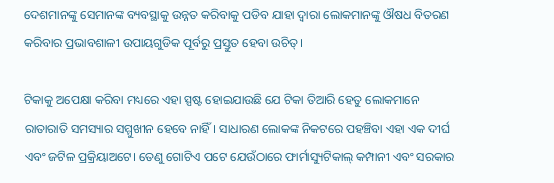ଦେଶମାନଙ୍କୁ ସେମାନଙ୍କ ବ୍ୟବସ୍ଥାକୁ ଉନ୍ନତ କରିବାକୁ ପଡିବ ଯାହା ଦ୍ଵାରା ଲୋକମାନଙ୍କୁ ଔଷଧ ବିତରଣ କରିବାର ପ୍ରଭାବଶାଳୀ ଉପାୟଗୁଡିକ ପୂର୍ବରୁ ପ୍ରସ୍ତୁତ ହେବା ଉଚିତ୍।

ଟିକାକୁ ଅପେକ୍ଷା କରିବା ମଧ୍ୟରେ ଏହା ସ୍ପଷ୍ଟ ହୋଇଯାଉଛି ଯେ ଟିକା ତିଆରି ହେତୁ ଲୋକମାନେ ରାତାରାତି ସମସ୍ୟାର ସମ୍ମୁଖୀନ ହେବେ ନାହିଁ। ସାଧାରଣ ଲୋକଙ୍କ ନିକଟରେ ପହଞ୍ଚିବା ଏହା ଏକ ଦୀର୍ଘ ଏବଂ ଜଟିଳ ପ୍ରକ୍ରିୟାଅଟେ। ତେଣୁ ଗୋଟିଏ ପଟେ ଯେଉଁଠାରେ ଫାର୍ମାସ୍ୟୁଟିକାଲ୍ କମ୍ପାନୀ ଏବଂ ସରକାର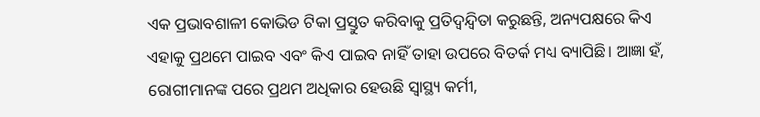ଏକ ପ୍ରଭାବଶାଳୀ କୋଭିଡ ଟିକା ପ୍ରସ୍ତୁତ କରିବାକୁ ପ୍ରତିଦ୍ୱନ୍ଦ୍ୱିତା କରୁଛନ୍ତି, ଅନ୍ୟପକ୍ଷରେ କିଏ ଏହାକୁ ପ୍ରଥମେ ପାଇବ ଏବଂ କିଏ ପାଇବ ନାହିଁ ତାହା ଉପରେ ବିତର୍କ ମଧ୍ୟ ବ୍ୟାପିଛି। ଆଜ୍ଞା ହଁ, ରୋଗୀମାନଙ୍କ ପରେ ପ୍ରଥମ ଅଧିକାର ହେଉଛି ସ୍ୱାସ୍ଥ୍ୟ କର୍ମୀ,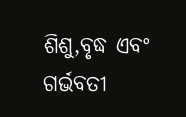ଶିଶୁ,ବୃଦ୍ଧ ଏବଂ ଗର୍ଭବତୀ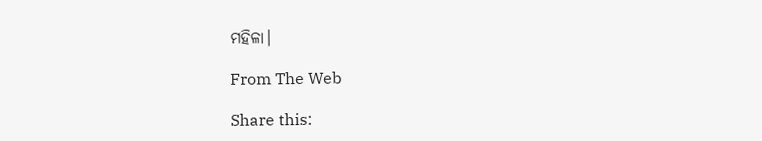ମହିଳା।

From The Web

Share this: